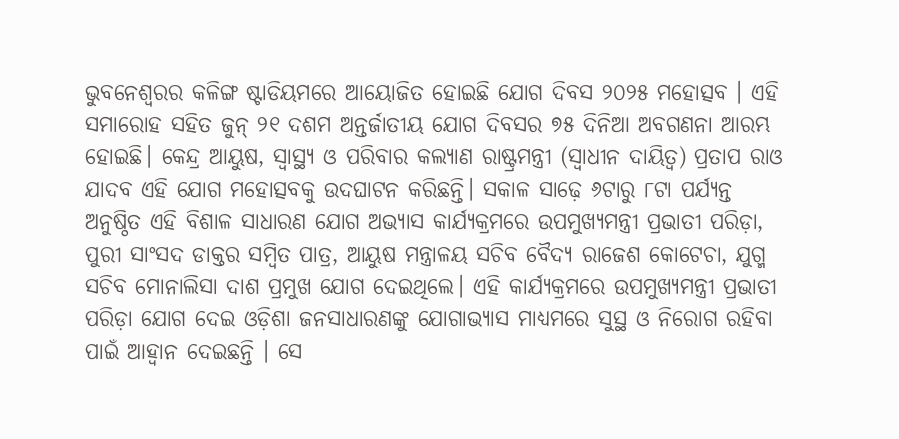ଭୁବନେଶ୍ବରର କଳିଙ୍ଗ ଷ୍ଟାଡିୟମରେ ଆୟୋଜିତ ହୋଇଛି ଯୋଗ ଦିବସ ୨୦୨୫ ମହୋତ୍ସବ । ଏହି ସମାରୋହ ସହିତ ଜୁନ୍ ୨୧ ଦଶମ ଅନ୍ତର୍ଜାତୀୟ ଯୋଗ ଦିବସର ୭୫ ଦିନିଆ ଅବଗଣନା ଆରମ୍ଭ ହୋଇଛି। କେନ୍ଦ୍ର ଆୟୁଷ, ସ୍ୱାସ୍ଥ୍ୟ ଓ ପରିବାର କଲ୍ୟାଣ ରାଷ୍ଟ୍ରମନ୍ତ୍ରୀ (ସ୍ୱାଧୀନ ଦାୟିତ୍ୱ) ପ୍ରତାପ ରାଓ ଯାଦବ ଏହି ଯୋଗ ମହୋତ୍ସବକୁ ଉଦଘାଟନ କରିଛନ୍ତି। ସକାଳ ସାଢ଼େ ୬ଟାରୁ ୮ଟା ପର୍ଯ୍ୟନ୍ତ ଅନୁଷ୍ଠିତ ଏହି ବିଶାଳ ସାଧାରଣ ଯୋଗ ଅଭ୍ୟାସ କାର୍ଯ୍ୟକ୍ରମରେ ଉପମୁଖ୍ୟମନ୍ତ୍ରୀ ପ୍ରଭାତୀ ପରିଡ଼ା, ପୁରୀ ସାଂସଦ ଡାକ୍ତର ସମ୍ବିତ ପାତ୍ର, ଆୟୁଷ ମନ୍ତ୍ରାଳୟ ସଚିବ ବୈଦ୍ୟ ରାଜେଶ କୋଟେଚା, ଯୁଗ୍ମ ସଚିବ ମୋନାଲିସା ଦାଶ ପ୍ରମୁଖ ଯୋଗ ଦେଇଥିଲେ। ଏହି କାର୍ଯ୍ୟକ୍ରମରେ ଉପମୁଖ୍ୟମନ୍ତ୍ରୀ ପ୍ରଭାତୀ ପରିଡ଼ା ଯୋଗ ଦେଇ ଓଡ଼ିଶା ଜନସାଧାରଣଙ୍କୁ ଯୋଗାଭ୍ୟାସ ମାଧ୍ୟମରେ ସୁସ୍ଥ ଓ ନିରୋଗ ରହିବା ପାଇଁ ଆହ୍ବାନ ଦେଇଛନ୍ତି । ସେ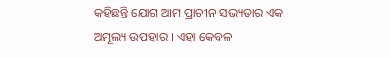କହିଛନ୍ତି ଯୋଗ ଆମ ପ୍ରାଚୀନ ସଭ୍ୟତାର ଏକ ଅମୂଲ୍ୟ ଉପହାର । ଏହା କେବଳ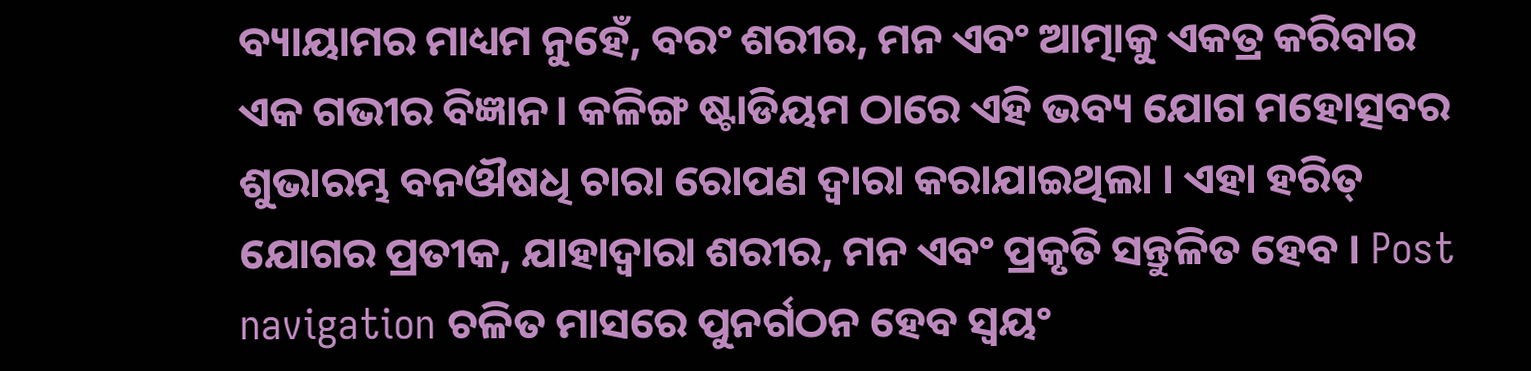ବ୍ୟାୟାମର ମାଧ୍ୟମ ନୁହେଁ, ବରଂ ଶରୀର, ମନ ଏବଂ ଆତ୍ମାକୁ ଏକତ୍ର କରିବାର ଏକ ଗଭୀର ବିଜ୍ଞାନ। କଳିଙ୍ଗ ଷ୍ଟାଡିୟମ ଠାରେ ଏହି ଭବ୍ୟ ଯୋଗ ମହୋତ୍ସବର ଶୁଭାରମ୍ଭ ବନଔଷଧି ଚାରା ରୋପଣ ଦ୍ୱାରା କରାଯାଇଥିଲା । ଏହା ହରିତ୍ ଯୋଗର ପ୍ରତୀକ, ଯାହାଦ୍ୱାରା ଶରୀର, ମନ ଏବଂ ପ୍ରକୃତି ସନ୍ତୁଳିତ ହେବ । Post navigation ଚଳିତ ମାସରେ ପୁନର୍ଗଠନ ହେବ ସ୍ବୟଂ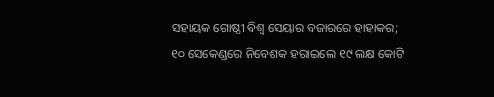ସହାୟକ ଗୋଷ୍ଠୀ ବିଶ୍ବ ସେୟାର ବଜାରରେ ହାହାକର; ୧୦ ସେକେଣ୍ଡରେ ନିବେଶକ ହରାଇଲେ ୧୯ ଲକ୍ଷ କୋଟି